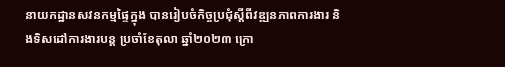នាយកដ្ឋានសវនកម្មផ្ទៃក្នុង បានរៀបចំកិច្ចប្រជុំស្ដីពីវឌ្ឍនភាពការងារ និងទិសដៅការងារបន្ត ប្រចាំខែតុលា ឆ្នាំ២០២៣ ក្រោ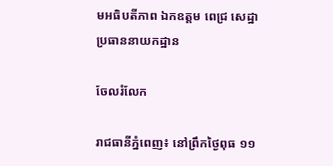មអធិបតីភាព ឯកឧត្តម ពេជ្រ សេដ្ឋា ប្រធាននាយកដ្ឋាន

ចែលរំលែក

រាជធានីភ្នំពេញ៖ នៅព្រឹកថ្ងៃពុធ ១១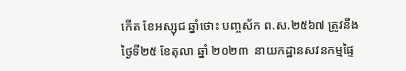កើត ខែអស្សុជ ឆ្នាំថោះ បញ្ចស័ក ព.ស.២៥៦៧ ត្រូវនឹងថ្ងៃទី២៥ ខែតុលា ឆ្នាំ ២០២៣  នាយកដ្ឋានសវនកម្មផ្ទៃ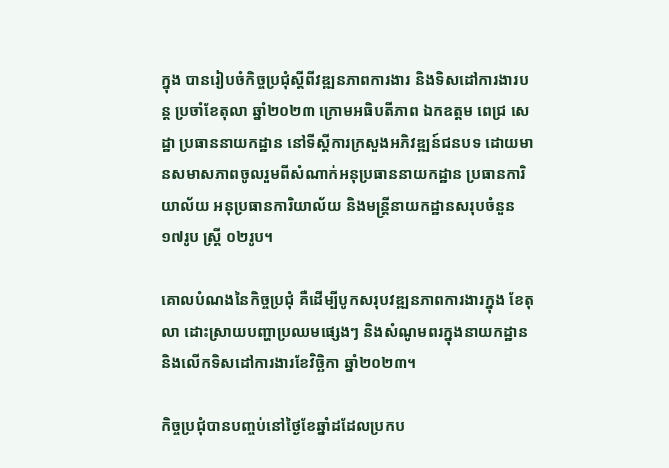ក្នុង បានរៀបចំកិច្ចប្រជុំស្ដីពីវឌ្ឍនភាពការងារ និងទិសដៅការងារបន្ត ប្រចាំខែតុលា ឆ្នាំ២០២៣ ក្រោមអធិបតីភាព ឯកឧត្តម ពេជ្រ សេដ្ឋា ប្រធាននាយកដ្ឋាន នៅទីស្តីការក្រសួងអភិវឌ្ឍន៍ជនបទ ដោយមានសមាសភាពចូលរួមពីសំណាក់អនុប្រធាននាយកដ្ឋាន ប្រធានការិយាល័យ អនុប្រធានការិយាល័យ និងមន្ត្រីនាយកដ្ឋានសរុបចំនួន ១៧រូប ស្ត្រី ០២រូប។

គោលបំណងនៃកិច្ចប្រជុំ គឺដើម្បីបូកសរុបវឌ្ឍនភាពការងារក្នុង ខែតុលា ដោះស្រាយបញ្ហាប្រឈមផ្សេងៗ និងសំណូមពរក្នុងនាយកដ្ឋាន និងលើកទិសដៅការងារខែវិច្ឆិកា ឆ្នាំ២០២៣។

កិច្ចប្រជុំបានបញ្ចប់នៅថ្ងៃខែឆ្នាំដដែលប្រកប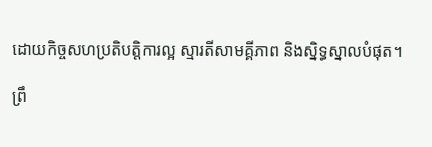ដោយកិច្ចសហប្រតិបត្តិការល្អ ស្មារតីសាមគ្គីភាព និងស្និទ្ធស្នាលបំផុត។

ព្រឹ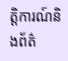ត្តិការណ៍និងព័ត៌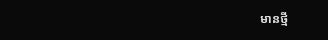មានថ្មី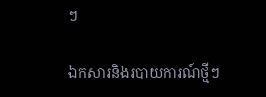ៗ

ឯកសារនិងរបាយការណ៍ថ្មីៗ